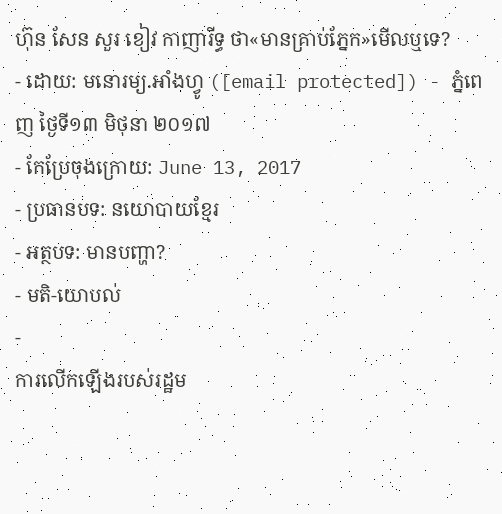ហ៊ុន សែន សួរ ខៀវ កាញារីទ្ធ ថា«មានគ្រាប់ភ្នែក»មើលឬទេ?
- ដោយ: មនោរម្យ.អាំងហ្វូ ([email protected]) - ភ្នំពេញ ថ្ងៃទី១៣ មិថុនា ២០១៧
- កែប្រែចុងក្រោយ: June 13, 2017
- ប្រធានបទ: នយោបាយខ្មែរ
- អត្ថបទ: មានបញ្ហា?
- មតិ-យោបល់
-
ការលើកឡើងរបស់រដ្ឋម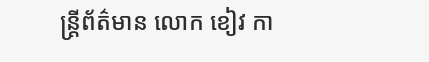ន្ត្រីព័ត៌មាន លោក ខៀវ កា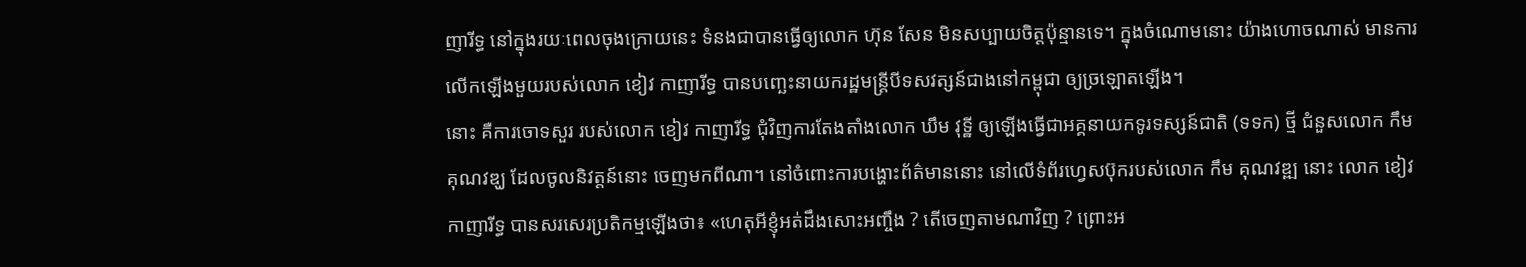ញារីទ្ធ នៅក្នុងរយៈពេលចុងក្រោយនេះ ទំនងជាបានធ្វើឲ្យលោក ហ៊ុន សែន មិនសប្បាយចិត្តប៉ុន្មានទេ។ ក្នុងចំណោមនោះ យ៉ាងហោចណាស់ មានការលើកឡើងមួយរបស់លោក ខៀវ កាញារីទ្ធ បានបញ្ឆេះនាយករដ្ឋមន្ត្រីបីទសវត្សន៍ជាងនៅកម្ពុជា ឲ្យច្រឡោតឡើង។
នោះ គឺការចោទសួរ របស់លោក ខៀវ កាញារីទ្ធ ជុំវិញការតែងតាំងលោក ឃឹម វុទ្ឋី ឲ្យឡើងធ្វើជាអគ្គនាយកទូរទស្សន៍ជាតិ (ទទក) ថ្មី ជំនួសលោក កឹម គុណវឌ្ឃ ដែលចូលនិវត្តន៍នោះ ចេញមកពីណា។ នៅចំពោះការបង្ហោះព័ត៌មាននោះ នៅលើទំព័រហ្វេសប៊ុករបស់លោក កឹម គុណវឌ្ឍ នោះ លោក ខៀវ កាញារីទ្ធ បានសរសេរប្រតិកម្មឡើងថា៖ «ហេតុអីខ្ញុំអត់ដឹងសោះអញ្ចឹង ? តើចេញតាមណាវិញ ? ព្រោះអ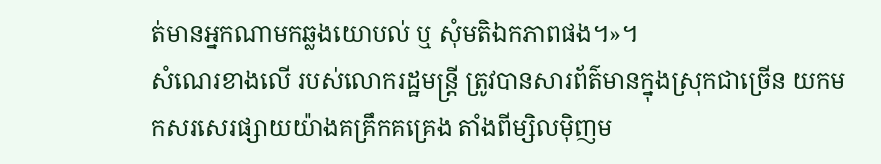ត់មានអ្នកណាមកឆ្លងយោបល់ ឬ សុំមតិឯកភាពផង។»។
សំណេរខាងលើ របស់លោករដ្ឋមន្ត្រី ត្រូវបានសារព័ត៌មានក្នុងស្រុកជាច្រើន យកមកសរសេរផ្សាយយ៉ាងគគ្រឹកគគ្រេង តាំងពីម្សិលម៉ិញម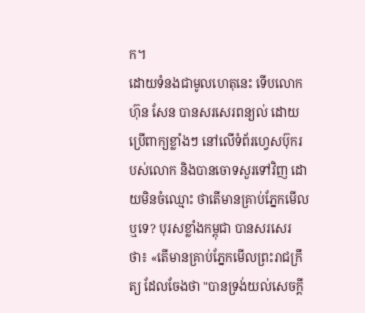ក។
ដោយទំនងជាមូលហេតុនេះ ទើបលោក ហ៊ុន សែន បានសរសេរពន្យល់ ដោយប្រើពាក្យខ្លាំងៗ នៅលើទំព័រហ្វេសប៊ុករបស់លោក និងបានចោទសួរទៅវិញ ដោយមិនចំឈ្មោះ ថាតើមានគ្រាប់ភ្នែកមើលឬទេ? បុរសខ្លាំងកម្ពុជា បានសរសេរថា៖ «តើមានគ្រាប់ភ្នែកមើលព្រះរាជក្រឹត្យ ដែលចែងថា "បានទ្រង់យល់សេចក្តី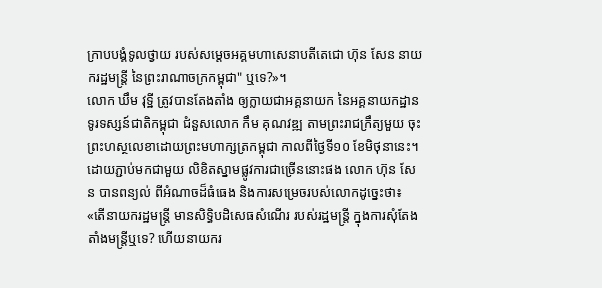ក្រាបបង្គំទូលថ្វាយ របស់សមេ្តចអគ្គមហាសេនាបតីតេជោ ហ៊ុន សែន នាយករដ្ឋមន្ត្រី នៃព្រះរាណាចក្រកម្ពុជា" ឬទេ?»។
លោក ឃឹម វុទ្ឋី ត្រូវបានតែងតាំង ឲ្យក្លាយជាអគ្គនាយក នៃអគ្គនាយកដ្ឋានទូរទស្សន៍ជាតិកម្ពុជា ជំនួសលោក កឹម គុណវឌ្ឍ តាមព្រះរាជក្រឹត្យមួយ ចុះព្រះហស្ថលេខាដោយព្រះមហាក្សត្រកម្ពុជា កាលពីថ្ងៃទី១០ ខែមិថុនានេះ។
ដោយភ្ជាប់មកជាមួយ លិខិតស្នាមផ្លូវការជាច្រើននោះផង លោក ហ៊ុន សែន បានពន្យល់ ពីអំណាចដ៏ធំធេង និងការសម្រេចរបស់លោកដូច្នេះថា៖ «តើនាយករដ្ឋមន្ត្រី មានសិទ្ធិបដិសេធសំណើរ របស់រដ្ឋមន្រ្តី ក្នុងការសុំតែងតាំងមន្ត្រីឬទេ? ហើយនាយករ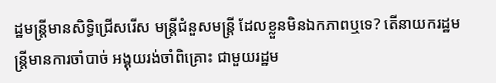ដ្ឋមន្ត្រីមានសិទ្ធិជ្រើសរើស មន្ត្រីជំនួសមន្ត្រី ដែលខ្លួនមិនឯកភាពឬទេ? តើនាយករដ្ឋមន្ត្រីមានការចាំបាច់ អង្គុយរង់ចាំពិគ្រោះ ជាមួយរដ្ឋម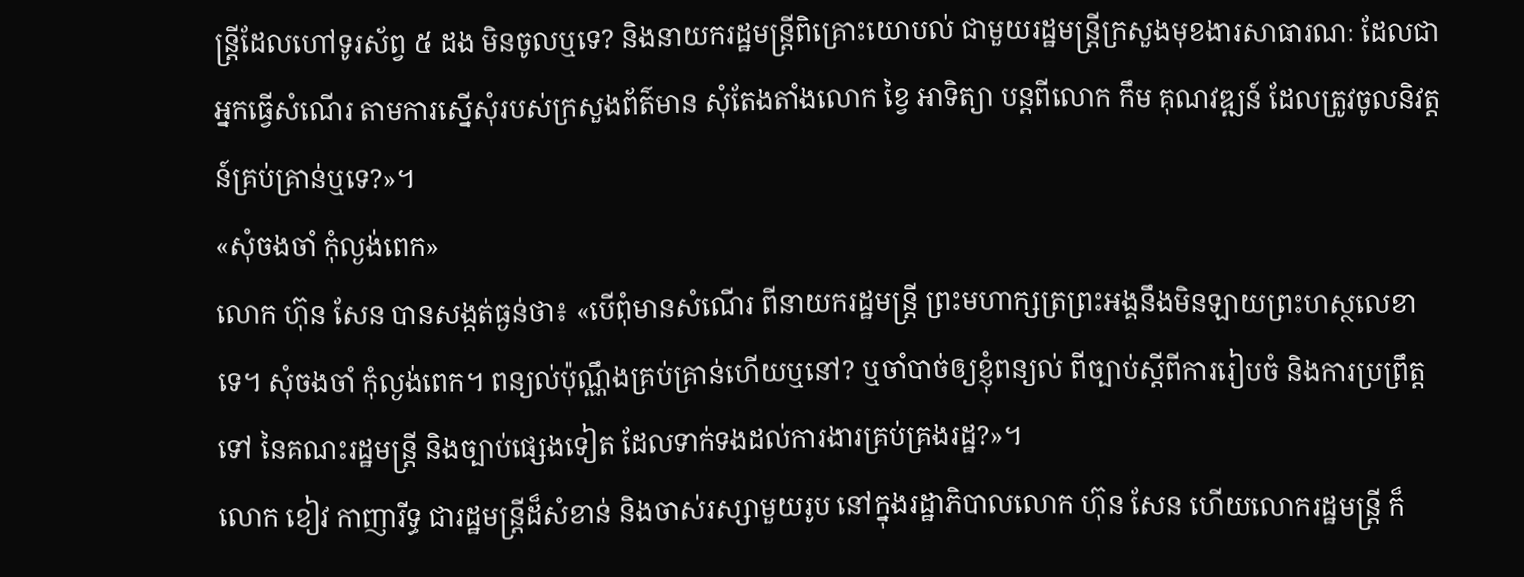ន្ត្រីដែលហៅទូរស័ព្វ ៥ ដង មិនចូលឬទេ? និងនាយករដ្ឋមន្ត្រីពិគ្រោះយោបល់ ជាមួយរដ្ឋមន្ត្រីក្រសួងមុខងារសាធារណៈ ដែលជាអ្នកធ្វើសំណើរ តាមការស្នើសុំរបស់ក្រសួងព័ត៌មាន សុំតែងតាំងលោក ខ្វៃ អាទិត្យា បន្តពីលោក កឹម គុណវឌ្ឍន៍ ដែលត្រូវចូលនិវត្តន៍គ្រប់គ្រាន់ឬទេ?»។
«សុំចងចាំ កុំល្ងង់ពេក»
លោក ហ៊ុន សែន បានសង្កត់ធ្ងន់ថា៖ «បើពុំមានសំណើរ ពីនាយករដ្ឋមន្ត្រី ព្រះមហាក្សត្រព្រះអង្គនឹងមិនឡាយព្រះហស្ថលេខាទេ។ សុំចងចាំ កុំល្ងង់ពេក។ ពន្យល់ប៉ុណ្ណឹងគ្រប់គ្រាន់ហើយឬនៅ? ឬចាំបាច់ឲ្យខ្ញុំពន្យល់ ពីច្បាប់ស្តីពីការរៀបចំ និងការប្រព្រឹត្តទៅ នៃគណះរដ្ឋមន្ត្រី និងច្បាប់ផ្សេងទៀត ដែលទាក់ទងដល់ការងារគ្រប់គ្រងរដ្ឋ?»។
លោក ខៀវ កាញារីទ្ធ ជារដ្ឋមន្ត្រីដ៏សំខាន់ និងចាស់រស្សាមួយរូប នៅក្នុងរដ្ឋាភិបាលលោក ហ៊ុន សែន ហើយលោករដ្ឋមន្ត្រី ក៏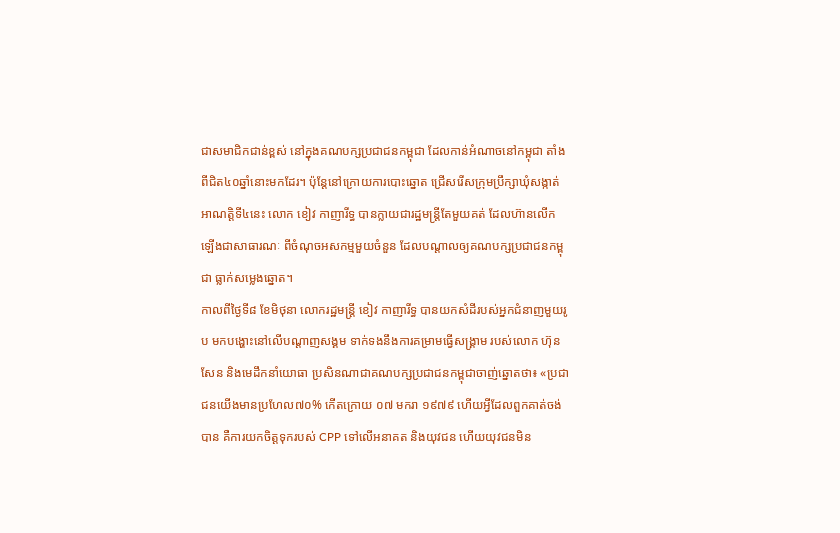ជាសមាជិកជាន់ខ្ពស់ នៅក្នុងគណបក្សប្រជាជនកម្ពុជា ដែលកាន់អំណាចនៅកម្ពុជា តាំងពីជិត៤០ឆ្នាំនោះមកដែរ។ ប៉ុន្តែនៅក្រោយការបោះឆ្នោត ជ្រើសរើសក្រុមប្រឹក្សាឃុំសង្កាត់ អាណត្តិទី៤នេះ លោក ខៀវ កាញារីទ្ធ បានក្លាយជារដ្ឋមន្ត្រីតែមួយគត់ ដែលហ៊ានលើកឡើងជាសាធារណៈ ពីចំណុចអសកម្មមួយចំនួន ដែលបណ្ដាលឲ្យគណបក្សប្រជាជនកម្ពុជា ធ្លាក់សម្លេងឆ្នោត។
កាលពីថ្ងៃទី៨ ខែមិថុនា លោករដ្ឋមន្ត្រី ខៀវ កាញារីទ្ធ បានយកសំដីរបស់អ្នកជំនាញមួយរូប មកបង្ហោះនៅលើបណ្ដាញសង្គម ទាក់ទងនឹងការគម្រាមធ្វើសង្គ្រាម របស់លោក ហ៊ុន សែន និងមេដឹកនាំយោធា ប្រសិនណាជាគណបក្សប្រជាជនកម្ពុជាចាញ់ឆ្នោតថា៖ «ប្រជាជនយើងមានប្រហែល៧០% កើតក្រោយ ០៧ មករា ១៩៧៩ ហើយអ្វីដែលពួកគាត់ចង់បាន គឺការយកចិត្តទុករបស់ CPP ទៅលើអនាគត និងយុវជន ហើយយុវជនមិន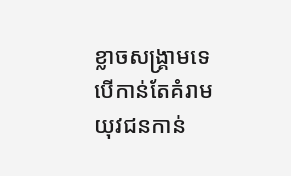ខ្លាចសង្រ្គាមទេ បើកាន់តែគំរាម យុវជនកាន់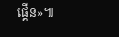ផ្គើន»៕